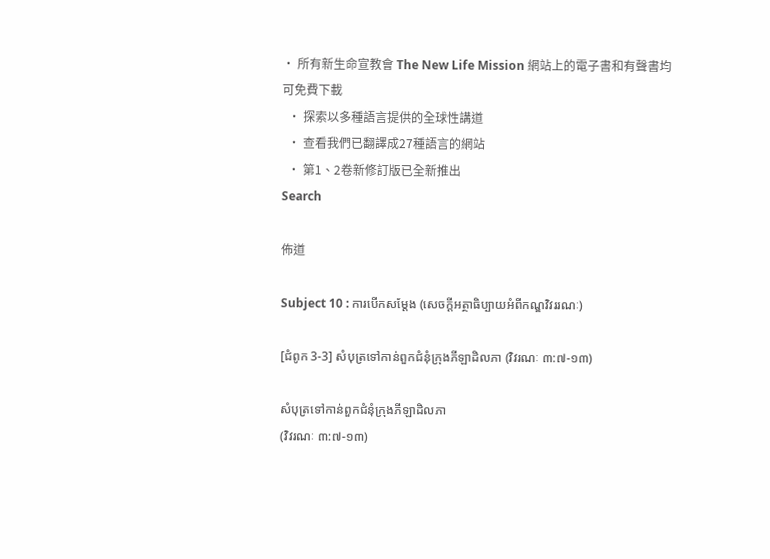• 所有新生命宣教會 The New Life Mission 網站上的電子書和有聲書均可免費下載
  • 探索以多種語言提供的全球性講道
  • 查看我們已翻譯成27種語言的網站
  • 第1、2卷新修訂版已全新推出
Search

佈道

Subject 10 : ការបើកសម្តែង (សេចក្តីអត្ថាធិប្បាយអំពីកណ្ឌវិវររណៈ)

[ជំពូក 3-3] សំបុត្រទៅកាន់ពួកជំនុំក្រុងភីឡាដិលភា (វិវរណៈ ៣:៧-១៣)

សំបុត្រទៅកាន់ពួកជំនុំក្រុងភីឡាដិលភា
(វិវរណៈ ៣:៧-១៣)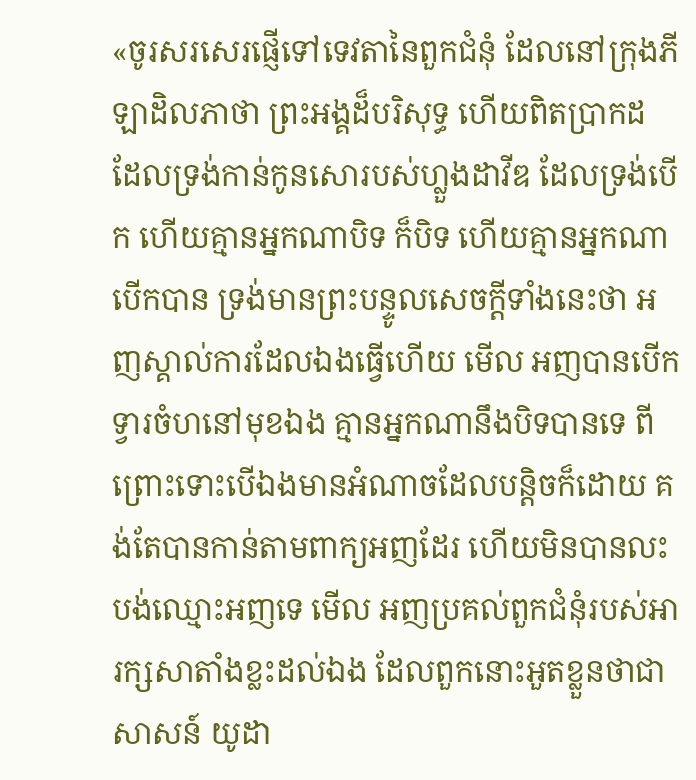«ចូរសរសេរផ្ញើទៅទេវតានៃពួកជំនុំ ដែលនៅក្រុងភីឡាដិលភាថា ព្រះអង្គដ៏បរិសុទ្ធ ហើយពិតប្រាកដ ដែលទ្រង់កាន់កូនសោរបស់ហ្លួងដាវីឌ ដែលទ្រង់បើក ហើយគ្មានអ្នកណាបិទ ក៏បិទ ហើយគ្មានអ្នកណាបើកបាន ទ្រង់មានព្រះបន្ទូលសេចក្តីទាំងនេះថា អញស្គាល់ការដែលឯងធ្វើហើយ មើល អញបានបើកទ្វារចំហនៅមុខឯង គ្មានអ្នកណានឹងបិទបានទេ ពីព្រោះទោះបើឯងមានអំណាចដែលបន្តិចក៏ដោយ គង់តែបានកាន់តាមពាក្យអញដែរ ហើយមិនបានលះបង់ឈ្មោះអញទេ មើល អញប្រគល់ពួកជំនុំរបស់អារក្សសាតាំងខ្លះដល់ឯង ដែលពួកនោះអួតខ្លួនថាជាសាសន៍ យូដា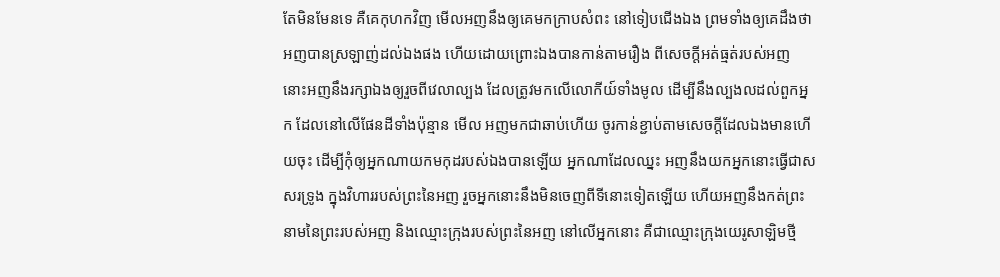តែមិនមែនទេ គឺគេកុហកវិញ មើលអញនឹងឲ្យគេមកក្រាបសំពះ នៅទៀបជើងឯង ព្រមទាំងឲ្យគេដឹងថា អញបានស្រឡាញ់ដល់ឯងផង ហើយដោយព្រោះឯងបានកាន់តាមរឿង ពីសេចក្តីអត់ធ្មត់របស់អញ នោះអញនឹងរក្សាឯងឲ្យរួចពីវេលាល្បង ដែលត្រូវមកលើលោកីយ៍ទាំងមូល ដើម្បីនឹងល្បងលដល់ពួកអ្នក ដែលនៅលើផែនដីទាំងប៉ុន្មាន មើល អញមកជាឆាប់ហើយ ចូរកាន់ខ្ជាប់តាមសេចក្តីដែលឯងមានហើយចុះ ដើម្បីកុំឲ្យអ្នកណាយកមកុដរបស់ឯងបានឡើយ អ្នកណាដែលឈ្នះ អញនឹងយកអ្នកនោះធ្វើជាសសរទ្រូង ក្នុងវិហាររបស់ព្រះនៃអញ រួចអ្នកនោះនឹងមិនចេញពីទីនោះទៀតឡើយ ហើយអញនឹងកត់ព្រះនាមនៃព្រះរបស់អញ និងឈ្មោះក្រុងរបស់ព្រះនៃអញ នៅលើអ្នកនោះ គឺជាឈ្មោះក្រុងយេរូសាឡិមថ្មី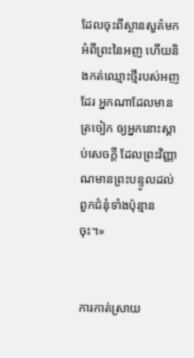ដែលចុះពីស្ថានសួគ៌មកអំពីព្រះនៃអញ ហើយនិងកត់ឈ្មោះថ្មីរបស់អញដែរ អ្នកណាដែលមានត្រចៀក ឲ្យអ្នកនោះស្តាប់សេចក្តី ដែលព្រះវិញ្ញាណមានព្រះបន្ទូលដល់ពួកជំនុំទាំងប៉ុន្មានចុះ។»


ការកាត់ស្រាយ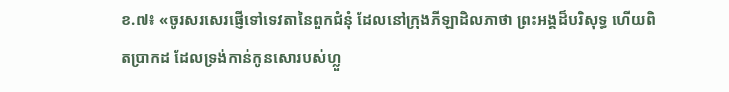ខ.៧៖ «ចូរសរសេរផ្ញើទៅទេវតានៃពួកជំនុំ ដែលនៅក្រុងភីឡាដិលភាថា ព្រះអង្គដ៏បរិសុទ្ធ ហើយពិតប្រាកដ ដែលទ្រង់កាន់កូនសោរបស់ហ្លួ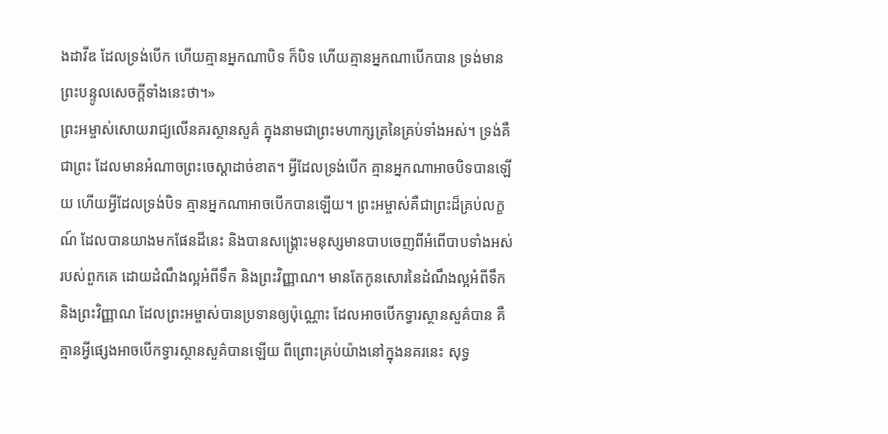ងដាវីឌ ដែលទ្រង់បើក ហើយគ្មានអ្នកណាបិទ ក៏បិទ ហើយគ្មានអ្នកណាបើកបាន ទ្រង់មានព្រះបន្ទូលសេចក្តីទាំងនេះថា។»
ព្រះអម្ចាស់សោយរាជ្យលើនគរស្ថានសួគ៌ ក្នុងនាមជាព្រះមហាក្សត្រនៃគ្រប់ទាំងអស់។ ទ្រង់គឺជាព្រះ ដែលមានអំណាចព្រះចេស្តាដាច់ខាត។ អ្វីដែលទ្រង់បើក គ្មានអ្នកណាអាចបិទបានឡើយ ហើយអ្វីដែលទ្រង់បិទ គ្មានអ្នកណាអាចបើកបានឡើយ។ ព្រះអម្ចាស់គឺជាព្រះដ៏គ្រប់លក្ខណ៍ ដែលបានយាងមកផែនដីនេះ និងបានសង្រ្គោះមនុស្សមានបាបចេញពីអំពើបាបទាំងអស់របស់ពួកគេ ដោយដំណឹងល្អអំពីទឹក និងព្រះវិញ្ញាណ។ មានតែកូនសោរនៃដំណឹងល្អអំពីទឹក និងព្រះវិញ្ញាណ ដែលព្រះអម្ចាស់បានប្រទានឲ្យប៉ុណ្ណោះ ដែលអាចបើកទ្វារស្ថានសួគ៌បាន គឺគ្មានអ្វីផ្សេងអាចបើកទ្វារស្ថានសួគ៌បានឡើយ ពីព្រោះគ្រប់យ៉ាងនៅក្នុងនគរនេះ សុទ្ធ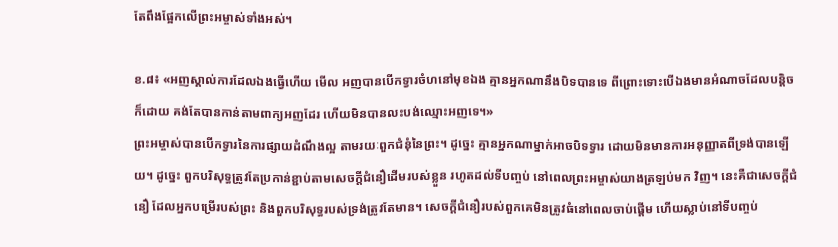តែពឹងផ្អែកលើព្រះអម្ចាស់ទាំងអស់។

ខ.៨៖ «អញស្គាល់ការដែលឯងធ្វើហើយ មើល អញបានបើកទ្វារចំហនៅមុខឯង គ្មានអ្នកណានឹងបិទបានទេ ពីព្រោះទោះបើឯងមានអំណាចដែលបន្តិចក៏ដោយ គង់តែបានកាន់តាមពាក្យអញដែរ ហើយមិនបានលះបង់ឈ្មោះអញទេ។»
ព្រះអម្ចាស់បានបើកទ្វារនៃការផ្សាយដំណឹងល្អ តាមរយៈពួកជំនុំនៃព្រះ។ ដូច្នេះ គ្មានអ្នកណាម្នាក់អាចបិទទ្វារ ដោយមិនមានការអនុញ្ញាតពីទ្រង់បានឡើយ។ ដូច្នេះ ពួកបរិសុទ្ធត្រូវតែប្រកាន់ខ្ជាប់តាមសេចក្តីជំនឿដើមរបស់ខ្លួន រហូតដល់ទីបញ្ចប់ នៅពេលព្រះអម្ចាស់យាងត្រឡប់មក វិញ។ នេះគឺជាសេចក្តីជំនឿ ដែលអ្នកបម្រើរបស់ព្រះ និងពួកបរិសុទ្ធរបស់ទ្រង់ត្រូវតែមាន។ សេចក្តីជំនឿរបស់ពួកគេមិនត្រូវធំនៅពេលចាប់ផ្តើម ហើយស្លាប់នៅទីបញ្ចប់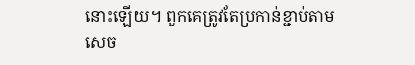នោះឡើយ។ ពួកគេត្រូវតែប្រកាន់ខ្ជាប់តាម សេច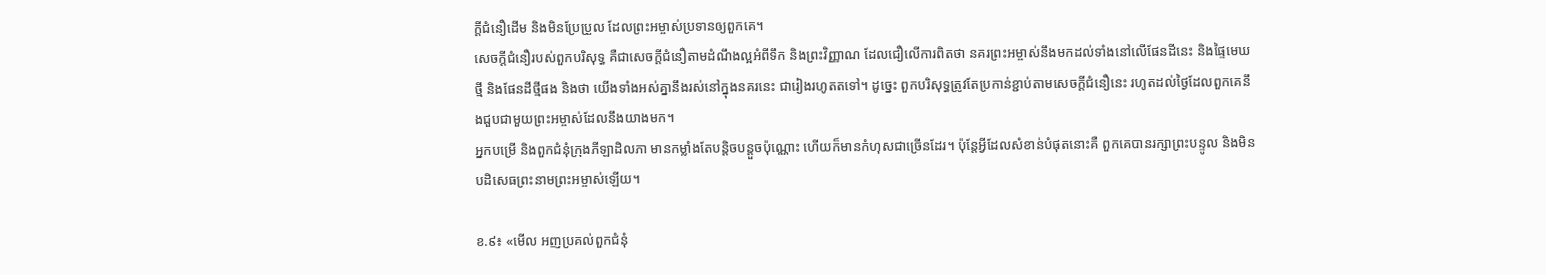ក្តីជំនឿដើម និងមិនប្រែប្រួល ដែលព្រះអម្ចាស់ប្រទានឲ្យពួកគេ។
សេចក្តីជំនឿរបស់ពួកបរិសុទ្ធ គឺជាសេចក្តីជំនឿតាមដំណឹងល្អអំពីទឹក និងព្រះវិញ្ញាណ ដែលជឿលើការពិតថា នគរព្រះអម្ចាស់នឹងមកដល់ទាំងនៅលើផែនដីនេះ និងផ្ទៃមេឃថ្មី និងផែនដីថ្មីផង និងថា យើងទាំងអស់គ្នានឹងរស់នៅក្នុងនគរនេះ ជារៀងរហូតតទៅ។ ដូច្នេះ ពួកបរិសុទ្ធត្រូវតែប្រកាន់ខ្ជាប់តាមសេចក្តីជំនឿនេះ រហូតដល់ថ្ងៃដែលពួកគេនឹងជួបជាមួយព្រះអម្ចាស់ដែលនឹងយាងមក។
អ្នកបម្រើ និងពួកជំនុំក្រុងភីឡាដិលភា មានកម្លាំងតែបន្តិចបន្តួចប៉ុណ្ណោះ ហើយក៏មានកំហុសជាច្រើនដែរ។ ប៉ុន្តែអ្វីដែលសំខាន់បំផុតនោះគឺ ពួកគេបានរក្សាព្រះបន្ទូល និងមិនបដិសេធព្រះនាមព្រះអម្ចាស់ឡើយ។

ខ.៩៖ «មើល អញប្រគល់ពួកជំនុំ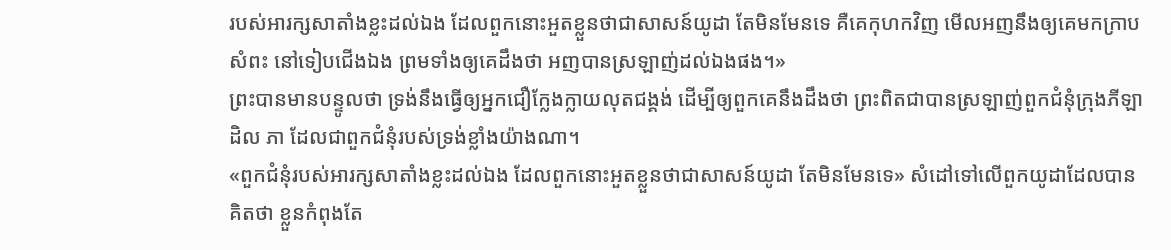របស់អារក្សសាតាំងខ្លះដល់ឯង ដែលពួកនោះអួតខ្លួនថាជាសាសន៍យូដា តែមិនមែនទេ គឺគេកុហកវិញ មើលអញនឹងឲ្យគេមកក្រាបសំពះ នៅទៀបជើងឯង ព្រមទាំងឲ្យគេដឹងថា អញបានស្រឡាញ់ដល់ឯងផង។»
ព្រះបានមានបន្ទូលថា ទ្រង់នឹងធ្វើឲ្យអ្នកជឿក្លែងក្លាយលុតជង្គង់ ដើម្បីឲ្យពួកគេនឹងដឹងថា ព្រះពិតជាបានស្រឡាញ់ពួកជំនុំក្រុងភីឡាដិល ភា ដែលជាពួកជំនុំរបស់ទ្រង់ខ្លាំងយ៉ាងណា។
«ពួកជំនុំរបស់អារក្សសាតាំងខ្លះដល់ឯង ដែលពួកនោះអួតខ្លួនថាជាសាសន៍យូដា តែមិនមែនទេ» សំដៅទៅលើពួកយូដាដែលបានគិតថា ខ្លួនកំពុងតែ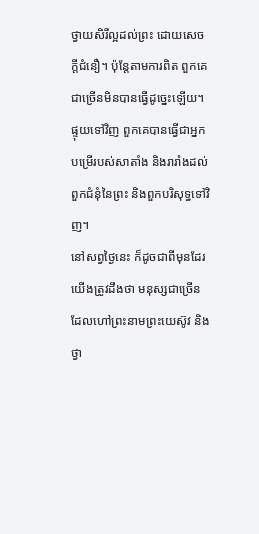ថ្វាយសិរីល្អដល់ព្រះ ដោយសេចក្តីជំនឿ។ ប៉ុន្តែតាមការពិត ពួកគេជាច្រើនមិនបានធ្វើដូច្នេះឡើយ។ ផ្ទុយទៅវិញ ពួកគេបានធ្វើជាអ្នកបម្រើរបស់សាតាំង និងរារាំងដល់ពួកជំនុំនៃព្រះ និងពួកបរិសុទ្ធទៅវិញ។
នៅសព្វថ្ងៃនេះ ក៏ដូចជាពីមុនដែរ យើងត្រូវដឹងថា មនុស្សជាច្រើនដែលហៅព្រះនាមព្រះយេស៊ូវ និងថ្វា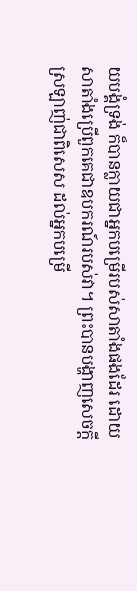យបង្គំទ្រង់ ក៏បានក្លាយជាអ្នកបម្រើរបស់សាតាំងផងដែរ ដោយសាតាំងប្រើពួកគេជាឧបករណ៍របស់វា។ ព្រះបានបង្ហាញសេចក្តីស្រឡាញ់ជាពិសេស ដល់អ្នកបម្រើ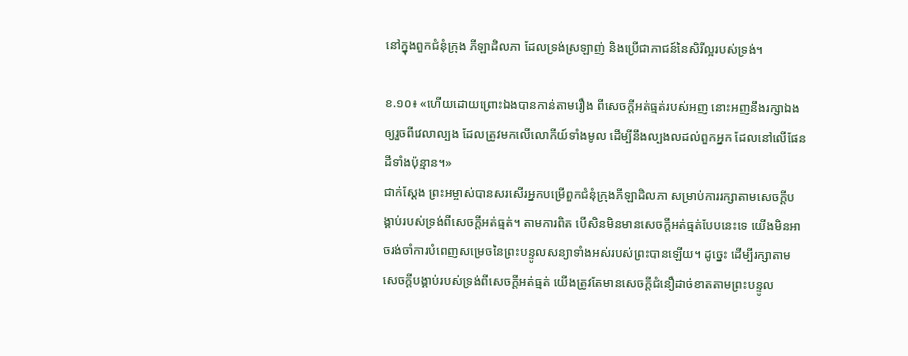នៅក្នុងពួកជំនុំក្រុង ភីឡាដិលភា ដែលទ្រង់ស្រឡាញ់ និងប្រើជាភាជន៍នៃសិរីល្អរបស់ទ្រង់។

ខ.១០៖ «ហើយដោយព្រោះឯងបានកាន់តាមរឿង ពីសេចក្តីអត់ធ្មត់របស់អញ នោះអញនឹងរក្សាឯងឲ្យរួចពីវេលាល្បង ដែលត្រូវមកលើលោកីយ៍ទាំងមូល ដើម្បីនឹងល្បងលដល់ពួកអ្នក ដែលនៅលើផែនដីទាំងប៉ុន្មាន។»
ជាក់ស្តែង ព្រះអម្ចាស់បានសរសើរអ្នកបម្រើពួកជំនុំក្រុងភីឡាដិលភា សម្រាប់ការរក្សាតាមសេចក្តីបង្គាប់របស់ទ្រង់ពីសេចក្តីអត់ធ្មត់។ តាមការពិត បើសិនមិនមានសេចក្តីអត់ធ្មត់បែបនេះទេ យើងមិនអាចរង់ចាំការបំពេញសម្រេចនៃព្រះបន្ទូលសន្យាទាំងអស់របស់ព្រះបានឡើយ។ ដូច្នេះ ដើម្បីរក្សាតាមសេចក្តីបង្គាប់របស់ទ្រង់ពីសេចក្តីអត់ធ្មត់ យើងត្រូវតែមានសេចក្តីជំនឿដាច់ខាតតាមព្រះបន្ទូល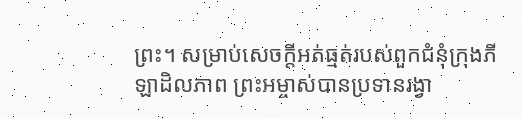ព្រះ។ សម្រាប់សេចក្តីអត់ធ្មត់របស់ពួកជំនុំក្រុងភីឡាដិលភាព ព្រះអម្ចាស់បានប្រទានរង្វា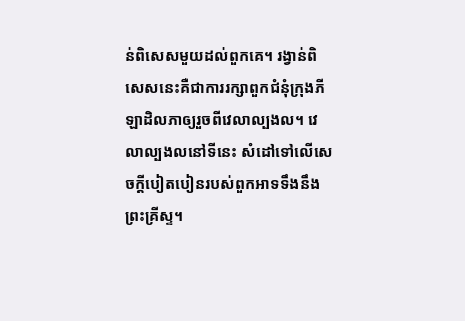ន់ពិសេសមួយដល់ពួកគេ។ រង្វាន់ពិសេសនេះគឺជាការរក្សាពួកជំនុំក្រុងភីឡាដិលភាឲ្យរួចពីវេលាល្បងល។ វេលាល្បងលនៅទីនេះ សំដៅទៅលើសេចក្តីបៀតបៀនរបស់ពួកអាទទឹងនឹងព្រះគ្រីស្ទ។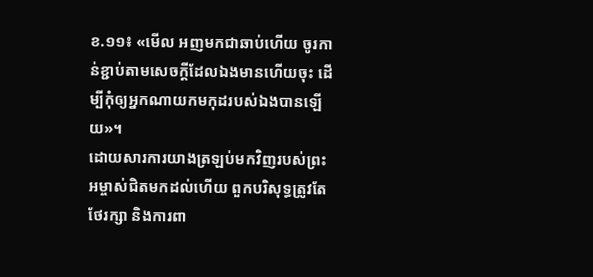ខ.១១៖ «មើល អញមកជាឆាប់ហើយ ចូរកាន់ខ្ជាប់តាមសេចក្តីដែលឯងមានហើយចុះ ដើម្បីកុំឲ្យអ្នកណាយកមកុដរបស់ឯងបានឡើយ»។
ដោយសារការយាងត្រឡប់មកវិញរបស់ព្រះអម្ចាស់ជិតមកដល់ហើយ ពួកបរិសុទ្ធត្រូវតែថែរក្សា និងការពា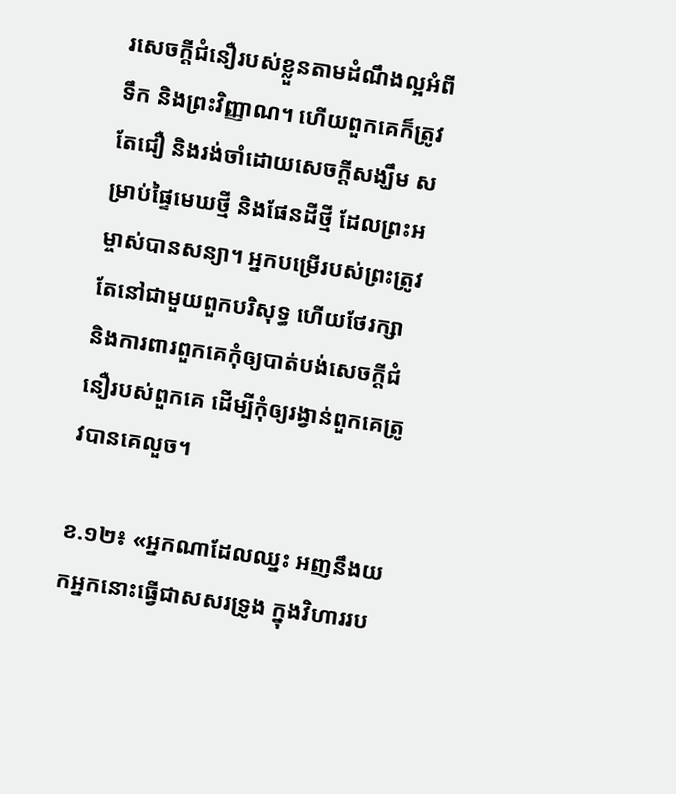រសេចក្តីជំនឿរបស់ខ្លួនតាមដំណឹងល្អអំពីទឹក និងព្រះវិញ្ញាណ។ ហើយពួកគេក៏ត្រូវតែជឿ និងរង់ចាំដោយសេចក្តីសង្ឃឹម សម្រាប់ផ្ទៃមេឃថ្មី និងផែនដីថ្មី ដែលព្រះអម្ចាស់បានសន្យា។ អ្នកបម្រើរបស់ព្រះត្រូវតែនៅជាមួយពួកបរិសុទ្ធ ហើយថែរក្សា និងការពារពួកគេកុំឲ្យបាត់បង់សេចក្តីជំនឿរបស់ពួកគេ ដើម្បីកុំឲ្យរង្វាន់ពួកគេត្រូវបានគេលួច។

ខ.១២៖ «អ្នកណាដែលឈ្នះ អញនឹងយកអ្នកនោះធ្វើជាសសរទ្រូង ក្នុងវិហាររប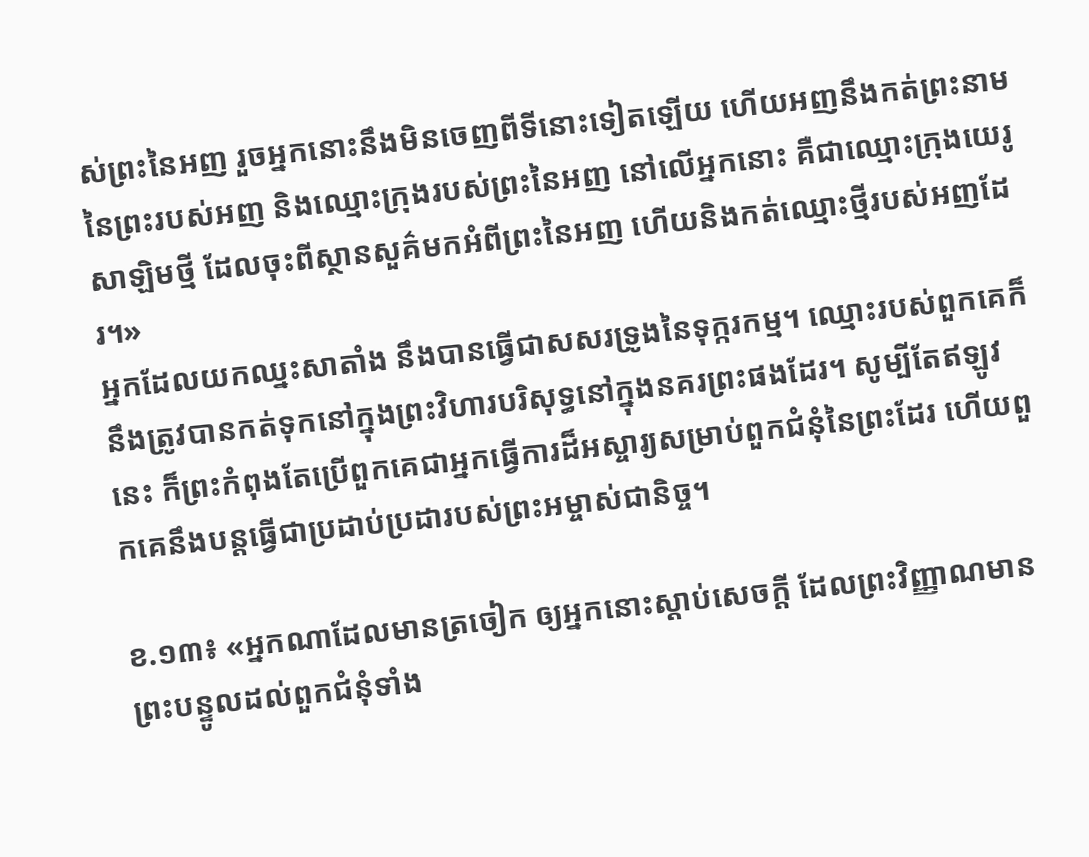ស់ព្រះនៃអញ រួចអ្នកនោះនឹងមិនចេញពីទីនោះទៀតឡើយ ហើយអញនឹងកត់ព្រះនាមនៃព្រះរបស់អញ និងឈ្មោះក្រុងរបស់ព្រះនៃអញ នៅលើអ្នកនោះ គឺជាឈ្មោះក្រុងយេរូសាឡិមថ្មី ដែលចុះពីស្ថានសួគ៌មកអំពីព្រះនៃអញ ហើយនិងកត់ឈ្មោះថ្មីរបស់អញដែរ។»
អ្នកដែលយកឈ្នះសាតាំង នឹងបានធ្វើជាសសរទ្រូងនៃទុក្ករកម្ម។ ឈ្មោះរបស់ពួកគេក៏នឹងត្រូវបានកត់ទុកនៅក្នុងព្រះវិហារបរិសុទ្ធនៅក្នុងនគរព្រះផងដែរ។ សូម្បីតែឥឡូវនេះ ក៏ព្រះកំពុងតែប្រើពួកគេជាអ្នកធ្វើការដ៏អស្ចារ្យសម្រាប់ពួកជំនុំនៃព្រះដែរ ហើយពួកគេនឹងបន្តធ្វើជាប្រដាប់ប្រដារបស់ព្រះអម្ចាស់ជានិច្ច។

ខ.១៣៖ «អ្នកណាដែលមានត្រចៀក ឲ្យអ្នកនោះស្តាប់សេចក្តី ដែលព្រះវិញ្ញាណមានព្រះបន្ទូលដល់ពួកជំនុំទាំង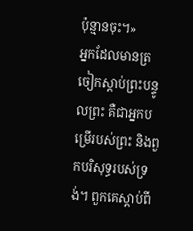ប៉ុន្មានចុះ។»
អ្នកដែលមានត្រចៀកស្តាប់ព្រះបន្ទូលព្រះ គឺជាអ្នកបម្រើរបស់ព្រះ និងពួកបរិសុទ្ធរបស់ទ្រង់។ ពួកគេស្តាប់ពី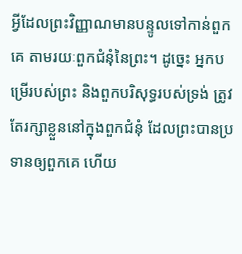អ្វីដែលព្រះវិញ្ញាណមានបន្ទូលទៅកាន់ពួកគេ តាមរយៈពួកជំនុំនៃព្រះ។ ដូច្នេះ អ្នកបម្រើរបស់ព្រះ និងពួកបរិសុទ្ធរបស់ទ្រង់ ត្រូវតែរក្សាខ្លួននៅក្នុងពួកជំនុំ ដែលព្រះបានប្រទានឲ្យពួកគេ ហើយ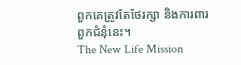ពួកគេត្រូវតែថែរក្សា និងការពារពួកជំនុំនេះ។
The New Life Mission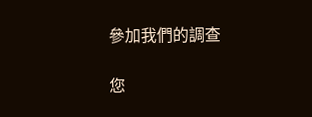參加我們的調查

您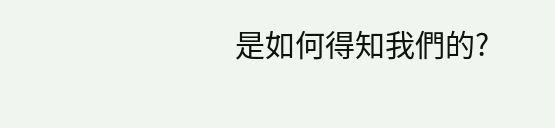是如何得知我們的?